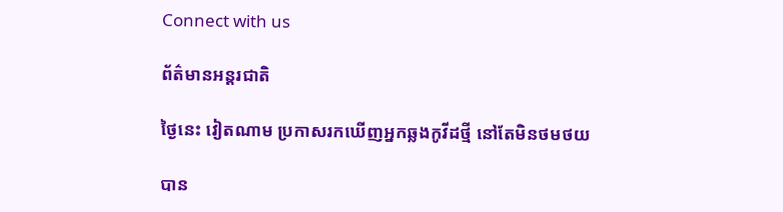Connect with us

ព័ត៌មានអន្ដរជាតិ

ថ្ងៃនេះ វៀតណាម ប្រកាសរកឃើញអ្នកឆ្លងកូវីដថ្មី នៅតែមិនថមថយ

បាន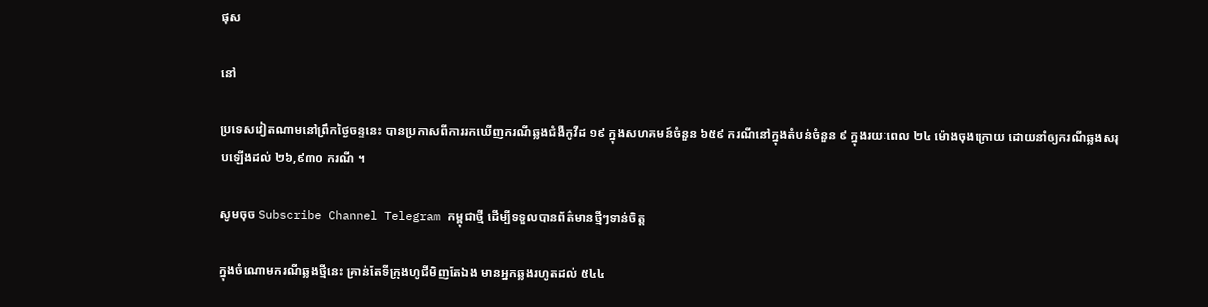ផុស

នៅ

ប្រទេសវៀតណាមនៅព្រឹកថ្ងៃចន្ទនេះ បានប្រកាសពីការរកឃើញករណីឆ្លងជំងឺកូវីដ ១៩ ក្នុងសហគមន៍ចំនួន ៦៥៩ ករណីនៅក្នុងតំបន់ចំនួន ៩ ក្នុងរយៈពេល ២៤ ម៉ោងចុងក្រោយ ដោយនាំឲ្យករណីឆ្លងសរុបឡើងដល់ ២៦,៩៣០ ករណី ។

សូមចុច Subscribe Channel Telegram កម្ពុជាថ្មី ដើម្បីទទួលបានព័ត៌មានថ្មីៗទាន់ចិត្ត

ក្នុងចំណោមករណីឆ្លងថ្មីនេះ គ្រាន់តែទីក្រុងហូជីមិញតែឯង មានអ្នកឆ្លងរហូតដល់ ៥៤៤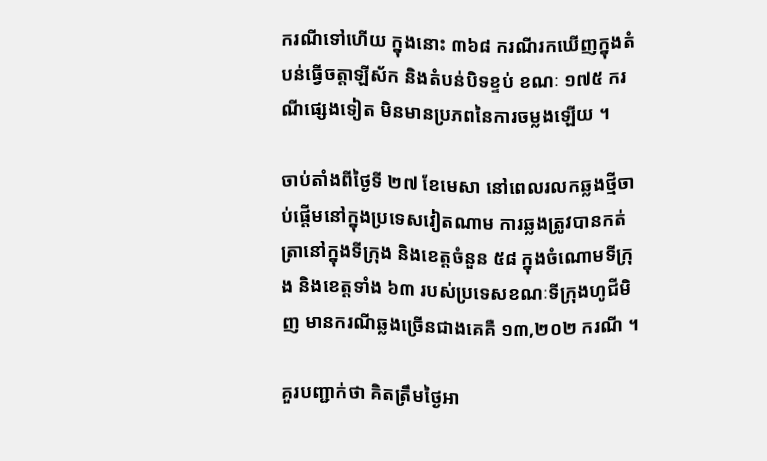ករណីទៅហើយ ក្នុងនោះ ៣៦៨ ករណីរកឃើញក្នុងតំបន់ធ្វើចត្តាឡីស័ក និងតំបន់បិទខ្ទប់ ខណៈ ១៧៥ ករណីផ្សេងទៀត មិនមានប្រភពនៃការចម្លងឡើយ ។

ចាប់តាំងពីថ្ងៃទី ២៧ ខែមេសា នៅពេលរលកឆ្លងថ្មីចាប់ផ្តើមនៅក្នុងប្រទេសវៀតណាម ការឆ្លងត្រូវបានកត់ត្រានៅក្នុងទីក្រុង និងខេត្តចំនួន ៥៨ ក្នុងចំណោមទីក្រុង និងខេត្តទាំង ៦៣ របស់ប្រទេសខណៈទីក្រុងហូជីមិញ មានករណីឆ្លងច្រើនជាងគេគឺ ១៣,២០២ ករណី ។

គួរបញ្ជាក់ថា គិតត្រឹមថ្ងៃអា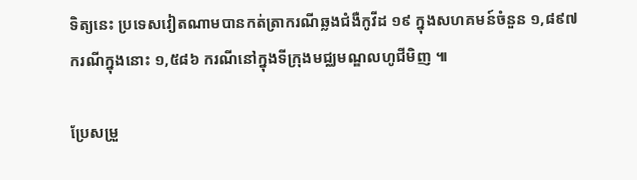ទិត្យនេះ ប្រទេសវៀតណាមបានកត់ត្រាករណីឆ្លងជំងឺកូវីដ ១៩ ក្នុងសហគមន៍ចំនួន ១,៨៩៧ ករណីក្នុងនោះ ១,៥៨៦ ករណីនៅក្នុងទីក្រុងមជ្ឈមណ្ឌលហូជីមិញ ៕

ប្រែសម្រួ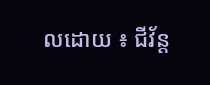លដោយ ៖ ជីវ័ន្ត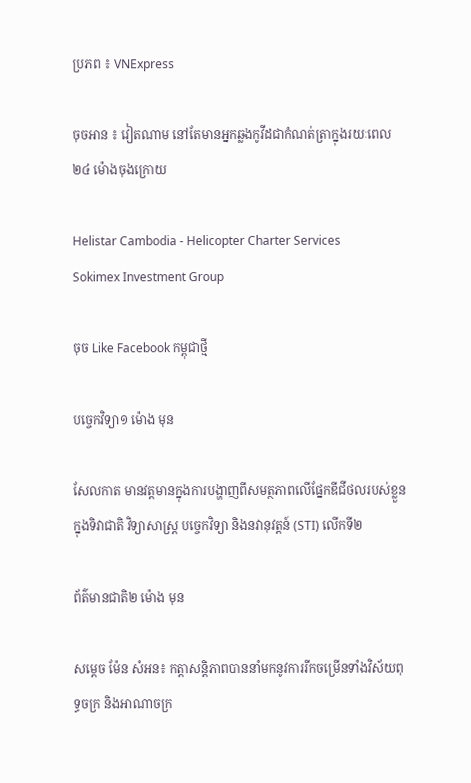ប្រភព ៖ VNExpress

ចុចអាន ៖ វៀតណាម នៅតែមានអ្នកឆ្លងកូវីដជាកំណត់ត្រាក្នុងរយៈពេល ២៤ ម៉ោងចុងក្រោយ

Helistar Cambodia - Helicopter Charter Services
Sokimex Investment Group

ចុច Like Facebook កម្ពុជាថ្មី

បច្ចេកវិទ្យា១ ម៉ោង មុន

សែលកាត មានវត្តមានក្នុងការបង្ហាញពីសមត្ថភាពលើផ្នែកឌីជីថលរបស់ខ្លួន ក្នុងទិវាជាតិ វិទ្យាសាស្រ្ត បចេ្ចកវិទ្យា និងនវានុវត្តន៍ (STI) លើកទី២

ព័ត៌មានជាតិ២ ម៉ោង មុន

សម្តេច ម៉ែន សំអន៖ កត្តាសន្តិភាពបាននាំមកនូវការរីកចម្រើនទាំងវិស័យពុទ្ធចក្រ និងអាណាចក្រ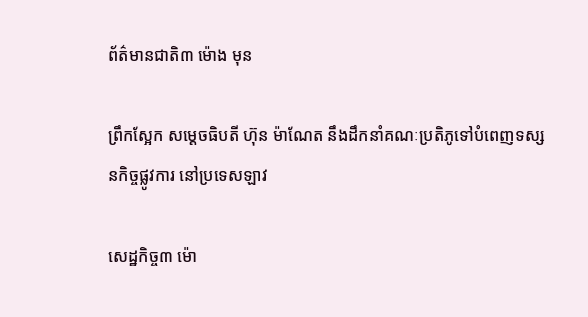ព័ត៌មានជាតិ៣ ម៉ោង មុន

ព្រឹកស្អែក សម្ដេចធិបតី ហ៊ុន ម៉ាណែត នឹងដឹកនាំគណៈប្រតិភូទៅបំពេញទស្សនកិច្ចផ្លូវការ នៅប្រទេសឡាវ

សេដ្ឋកិច្ច៣ ម៉ោ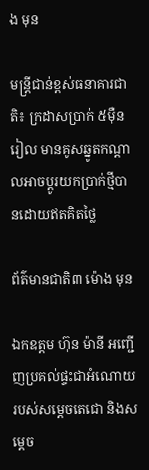ង មុន

មន្ត្រីជាន់ខ្ពស់ធនាគារជាតិ៖ ក្រដាសប្រាក់ ៥ម៉ឺន រៀល មានគូសឆ្នូតកណ្តាលអាចប្តូរយកប្រាក់ថ្មីបានដោយឥតគិតថ្លៃ

ព័ត៌មានជាតិ៣ ម៉ោង មុន

ឯកឧត្តម ហ៊ុន ម៉ានី អញ្ជើញប្រគល់ផ្ទះជាអំណោយរបស់សម្ដេចតេជោ និងសម្តេច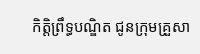កិត្តិព្រឹទ្ធបណ្ឌិត ជូនក្រុមគ្រួសា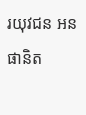រយុវជន អន ផានិត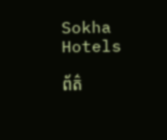Sokha Hotels

ព័ត៌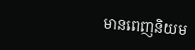មានពេញនិយម